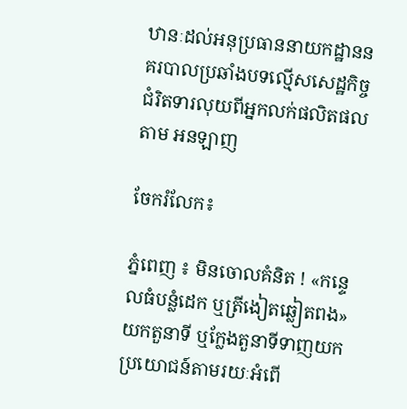ឋានៈដល់អនុប្រធាននាយកដ្ឋាននគរបាលប្រឆាំងបទល្មើសសេដ្ឋកិច្ច ជំរិតទារលុយពីអ្នកលក់ផលិតផល តាម អនឡាញ

ចែករំលែក៖

ភ្នំពេញ ៖ មិនចោលគំនិត ! «កន្ទេលធំបន្លំដេក ឬត្រីងៀតឆ្លៀតពង» យកតួនាទី ឬក្លែងតួនាទីទាញយកប្រយោជន៍តាមរយៈអំពើ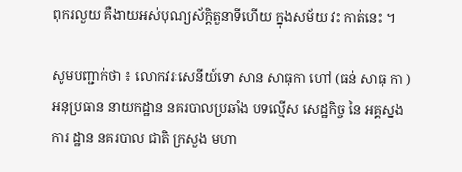ពុករលួយ គឺងាយអស់បុណ្យស័ក្តិតួនាទីហើយ ក្នុងសម័យ វះ កាត់នេះ ។

សូមបញ្ជាក់ថា ៖ លោកវរៈសេនីយ៍ទោ សាន សាធុកា ហៅ (ធន់ សាធុ កា )អនុប្រធាន នាយកដ្ឋាន នគរបាលប្រឆាំង បទល្មើស សេដ្ឋកិច្ច នៃ អគ្គស្នងការ ដ្ឋាន នគរបាល ជាតិ ក្រសួង មហា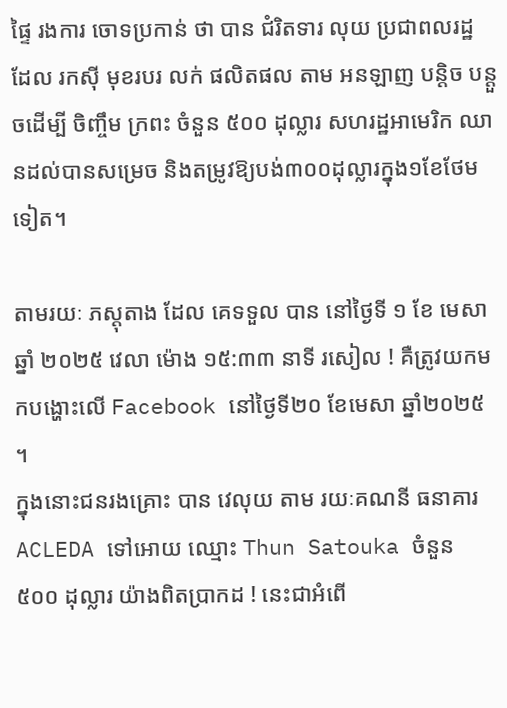ផ្ទៃ រងការ ចោទប្រកាន់ ថា បាន ជំរិតទារ លុយ ប្រជាពលរដ្ឋ ដែល រកស៊ី មុខរបរ លក់ ផលិតផល តាម អនឡាញ បន្តិច បន្តួចដេីម្បី ចិញ្ចឹម ក្រពះ ចំនួន ៥០០ ដុល្លារ សហរដ្ឋអាមេរិក ឈានដល់បានសម្រេច និងតម្រូវឱ្យបង់៣០០ដុល្លារក្នុង១ខែថែមទៀត។

តាមរយៈ ភស្តុតាង ដែល គេទទួល បាន នៅថ្ងៃទី ១ ខែ មេសា ឆ្នាំ ២០២៥ វេលា ម៉ោង ១៥:៣៣ នាទី រសៀល ! គឺត្រូវយកមកបង្ហោះលើ Facebook នៅថ្ងៃទី២០ ខែមេសា ឆ្នាំ២០២៥ ។
ក្នុងនោះជនរងគ្រោះ បាន វេលុយ តាម រយៈគណនី ធនាគារ ACLEDA ទៅអោយ ឈ្មោះ Thun Satouka ចំនួន ៥០០ ដុល្លារ យ៉ាងពិតប្រាកដ ! នេះជាអំពើ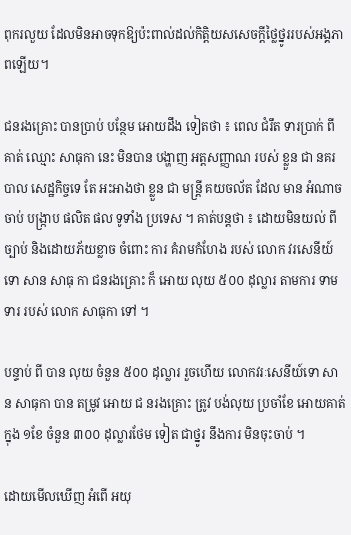ពុករលួយ ដែលមិនអាចទុកឱ្យប៉ះពាល់ដល់កិត្តិយសសេចក្តីថ្លៃថ្នូររបស់អង្គភាពឡើយ។

ជនរងគ្រោះ បានប្រាប់ បន្ថែម អោយដឹង ទៀតថា ៖ ពេល ជំរឹត ទារប្រាក់ ពីគាត់ ឈ្មោះ សាធុកា នេះ មិនបាន បង្ហាញ អត្តសញ្ញាណ របស់ ខ្លួន ជា នគរបាល សេដ្ឋកិច្ចទេ តែ អះអាងថា ខ្លួន ជា មន្ត្រី គយចល័ត ដែល មាន អំណាច ចាប់ បង្ក្រាប ផលិត ផល ទូទាំង ប្រទេស ។ គាត់បន្តថា ៖ ដោយមិនយល់ ពីច្បាប់ និងដោយភ័យខ្លាច ចំពោះ ការ គំរាមកំហែង របស់ លោក វរសេនីយ៍ ទោ សាន សាធុ កា ជនរងគ្រោះ ក៏ អោយ លុយ ៥០០ ដុល្លារ តាមការ ទាមទារ របស់ លោក សាធុកា ទៅ ។

បន្ទាប់ ពី បាន លុយ ចំនួន ៥០០ ដុល្លារ រួចហេីយ លោកវរៈសេនីយ៍ទោ សាន សាធុកា បាន តម្រូវ អោយ ជ នរងគ្រោះ ត្រូវ បង់លុយ ប្រចាំខែ អោយគាត់ ក្នុង ១ខែ ចំនួន ៣០០ ដុល្លារថែម ទៀត ជាថ្នូរ នឹងការ មិនចុះចាប់ ។

ដោយមេីលឃេីញ អំពើ អយុ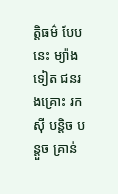ត្តិធម៌ បែបនេះ ម្យ៉ាងទៀត ជនរងគ្រោះ រកស៊ី បន្តិច បន្តួច គ្រាន់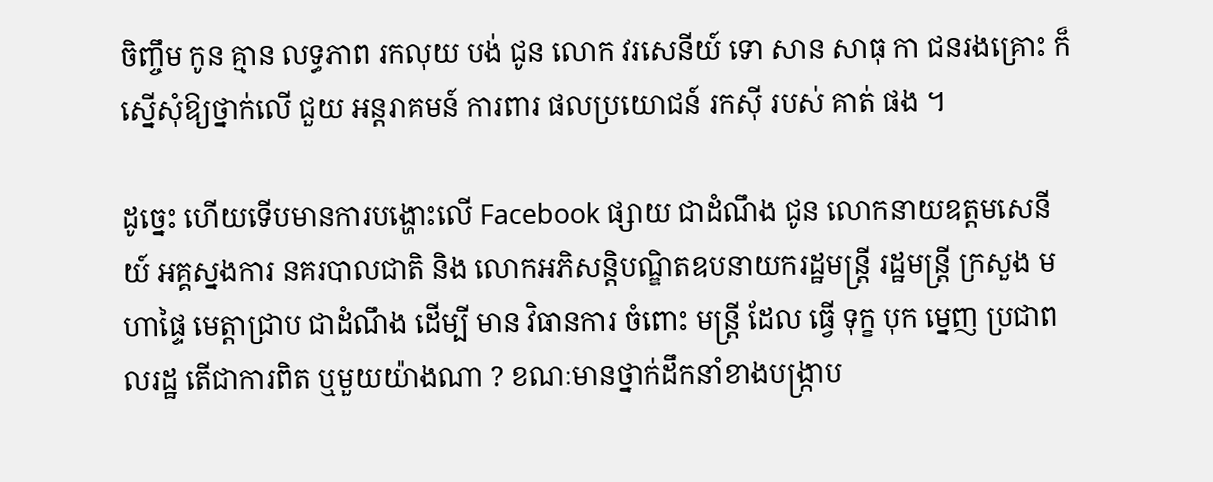ចិញ្ចឹម កូន គ្មាន លទ្ធភាព រកលុយ បង់ ជូន លោក វរសេនីយ៍ ទោ សាន សាធុ កា ជនរងគ្រោះ ក៏ ស្នើសុំឱ្យថ្នាក់លើ ជួយ អន្តរាគមន៍ ការពារ ផលប្រយោជន៍ រកស៊ី របស់ គាត់ ផង ។

ដូច្នេះ ហើយទើបមានការបង្ហោះលើ Facebook ផ្សាយ ជាដំណឹង ជូន លោកនាយឧត្ដមសេនីយ៍ អគ្គស្នងការ នគរបាលជាតិ និង លោកអភិសន្តិបណ្ឌិតឧបនាយករដ្ឋមន្ត្រី រដ្ឋមន្ត្រី ក្រសួង មហាផ្ទៃ មេត្តាជ្រាប ជាដំណឹង ដេីម្បី មាន វិធានការ ចំពោះ មន្ត្រី ដែល ធ្វើ ទុក្ខ បុក ម្នេញ ប្រជាពលរដ្ឋ តើជាការពិត ឬមួយយ៉ាងណា ? ខណៈមានថ្នាក់ដឹកនាំខាងបង្ក្រាប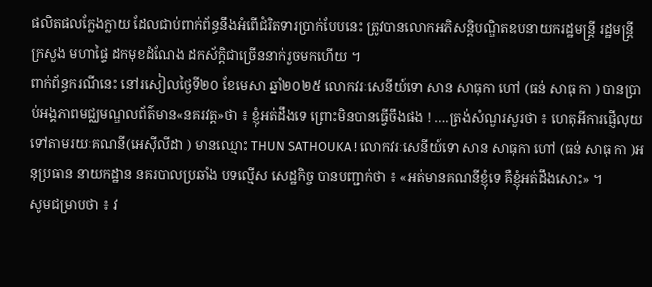ផលិតផលក្លែងក្លាយ ដែលជាប់ពាក់ព័ន្ធនឹងអំពើជំរិតទារប្រាក់បែបនេះ ត្រូវបានលោកអភិសន្តិបណ្ឌិតឧបនាយករដ្ឋមន្ត្រី រដ្ឋមន្ត្រី ក្រសួង មហាផ្ទៃ ដកមុខដំណែង ដកស័ក្តិជាច្រើននាក់រួចមកហើយ ។
ពាក់ព័ន្ធករណីនេះ នៅរសៀលថ្ងៃទី២០ ខែមេសា ឆ្នាំ២០២៥ លោកវរៈសេនីយ៍ទោ សាន សាធុកា ហៅ (ធន់ សាធុ កា ) បានប្រាប់អង្គភាពមជ្ឈមណ្ឌលព័ត៌មាន«នគរវត្ត»ថា ៖ ខ្ញុំអត់ដឹងទេ ព្រោះមិនបានធ្វើចឹងផង ! ….ត្រង់សំណួរសួរថា ៖ ហេតុអីការផ្ញើលុយទៅតាមរយៈគណនី(អេសុីលីដា ) មានឈ្មោះ THUN SATHOUKA ! លោកវរៈសេនីយ៍ទោ សាន សាធុកា ហៅ (ធន់ សាធុ កា )អនុប្រធាន នាយកដ្ឋាន នគរបាលប្រឆាំង បទល្មើស សេដ្ឋកិច្ច បានបញ្ជាក់ថា ៖ «អត់មានគណនីខ្ញុំទេ គឺខ្ញុំអត់ដឹងសោះ» ។
សូមជម្រាបថា ៖ វ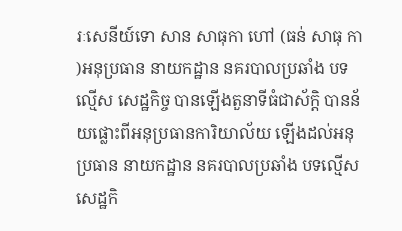រៈសេនីយ៍ទោ សាន សាធុកា ហៅ (ធន់ សាធុ កា )អនុប្រធាន នាយកដ្ឋាន នគរបាលប្រឆាំង បទល្មើស សេដ្ឋកិច្ច បានឡើងតួនាទីធំជាស័ក្តិ បានន័យផ្លោះពីអនុប្រធានការិយាល័យ ឡើងដល់អនុប្រធាន នាយកដ្ឋាន នគរបាលប្រឆាំង បទល្មើស សេដ្ឋកិ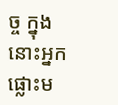ច្ច ក្នុងនោះអ្នកផ្លោះម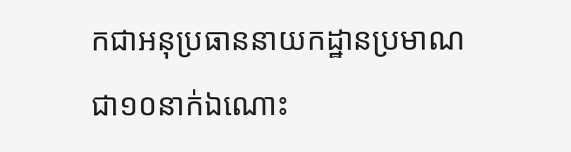កជាអនុប្រធាននាយកដ្ឋានប្រមាណជា១០នាក់ឯណោះ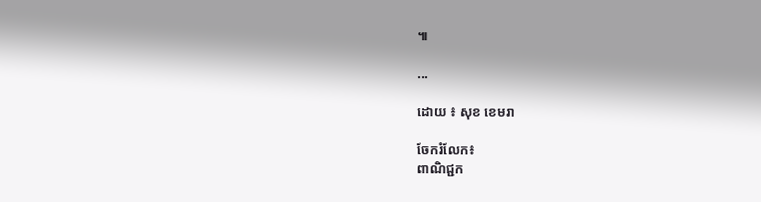៕

...

ដោយ ៖ សុខ ខេមរា

ចែករំលែក៖
ពាណិជ្ជក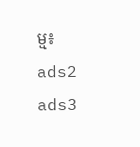ម្ម៖
ads2 ads3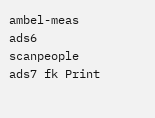ambel-meas ads6 scanpeople ads7 fk Print